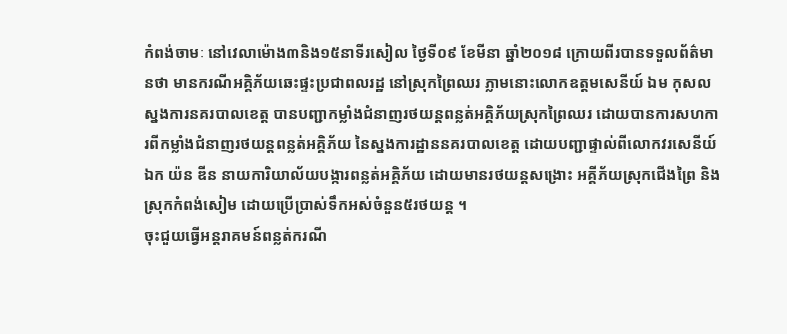កំពង់ចាមៈ នៅវេលាម៉ោង៣និង១៥នាទីរសៀល ថ្ងៃទី០៩ ខែមីនា ឆ្នាំ២០១៨ ក្រោយពីរបានទទួលព័ត៌មានថា មានករណីអគ្គិភ័យឆេះផ្ទះប្រជាពលរដ្ឋ នៅស្រុកព្រៃឈរ ភ្លាមនោះលោកឧត្ដមសេនីយ៍ ឯម កុសល ស្នងការនគរបាលខេត្ត បានបញ្ជាកម្លាំងជំនាញរថយន្តពន្លត់អគ្គិភ័យស្រុកព្រៃឈរ ដោយបានការសហការពីកម្លាំងជំនាញរថយន្តពន្លត់អគ្គិភ័យ នៃស្នងការដ្ឋាននគរបាលខេត្ត ដោយបញ្ជាផ្ទាល់ពីលោកវរសេនីយ៍ឯក យ៉ន ឌីន នាយការិយាល័យបង្ការពន្លត់អគ្គិភ័យ ដោយមានរថយន្តសង្រោះ អគ្គីភ័យស្រុកជើងព្រៃ និងស្រុកកំពង់សៀម ដោយប្រើប្រាស់ទឹកអស់ចំនួន៥រថយន្ត ។
ចុះជួយធ្វើអន្តរាគមន៍ពន្លត់ករណី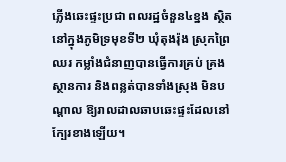ភ្លើងឆេះផ្ទះប្រជា ពលរដ្ឋចំនួន៤ខ្នង ស្ថិតនៅក្នុងភូមិទ្រមុខទី២ ឃុំតុងរ៉ុង ស្រុកព្រៃឈរ កម្លាំងជំនាញបានធ្វើការគ្រប់ គ្រងស្ថានការ និងពន្លត់បានទាំងស្រុង មិនបណ្តាល ឱ្យរាលដាលឆាបឆេះផ្ទះដែលនៅក្បែរខាងឡើយ។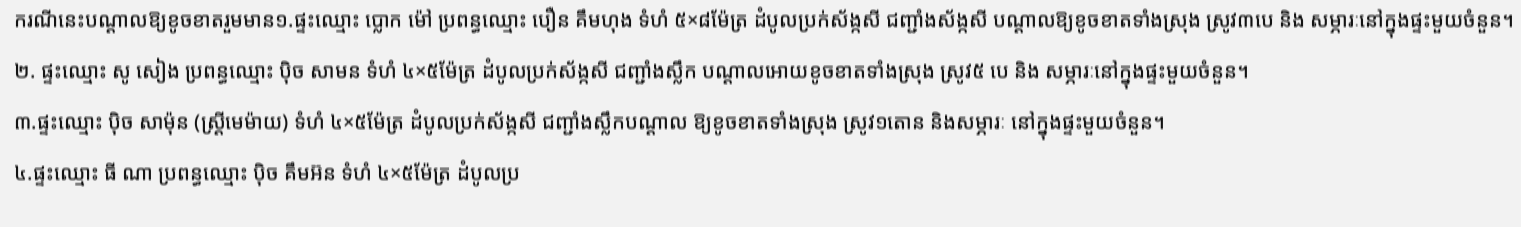ករណីនេះបណ្តាលឱ្យខូចខាតរួមមាន១.ផ្ទះឈ្មោះ ប្លោក ម៉ៅ ប្រពន្ធឈ្មោះ បឿន គឹមហុង ទំហំ ៥×៨ម៉ែត្រ ដំបូលប្រក់ស័ង្កសី ជញ្ជាំងស័ង្កសី បណ្ដាលឱ្យខូចខាតទាំងស្រុង ស្រូវ៣បេ និង សម្ភារៈនៅក្នុងផ្ទះមួយចំនួន។
២. ផ្ទះឈ្មោះ សូ សៀង ប្រពន្ធឈ្មោះ ប៉ិច សាមន ទំហំ ៤×៥ម៉ែត្រ ដំបូលប្រក់ស័ង្កសី ជញ្ជាំងស្លឹក បណ្ដាលអោយខូចខាតទាំងស្រុង ស្រូវ៥ បេ និង សម្ភារៈនៅក្នុងផ្ទះមួយចំនួន។
៣.ផ្ទះឈ្មោះ ប៉ិច សាម៉ុន (ស្រ្តីមេម៉ាយ) ទំហំ ៤×៥ម៉ែត្រ ដំបូលប្រក់ស័ង្កសី ជញ្ជាំងស្លឹកបណ្ដាល ឱ្យខូចខាតទាំងស្រុង ស្រូវ១តោន និងសម្ភារៈ នៅក្នុងផ្ទះមួយចំនួន។
៤.ផ្ទះឈ្មោះ ធី ណា ប្រពន្ធឈ្មោះ ប៉ិច គឹមអ៊ន ទំហំ ៤×៥ម៉ែត្រ ដំបូលប្រ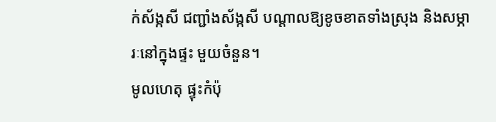ក់ស័ង្កសី ជញ្ជាំងស័ង្កសី បណ្ដាលឱ្យខូចខាតទាំងស្រុង និងសម្ភារៈនៅក្នុងផ្ទះ មួយចំនួន។
មូលហេតុ ផ្ទុះកំប៉ុ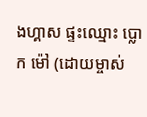ងហ្គាស ផ្ទះឈ្មោះ ប្លោក ម៉ៅ (ដោយម្ចាស់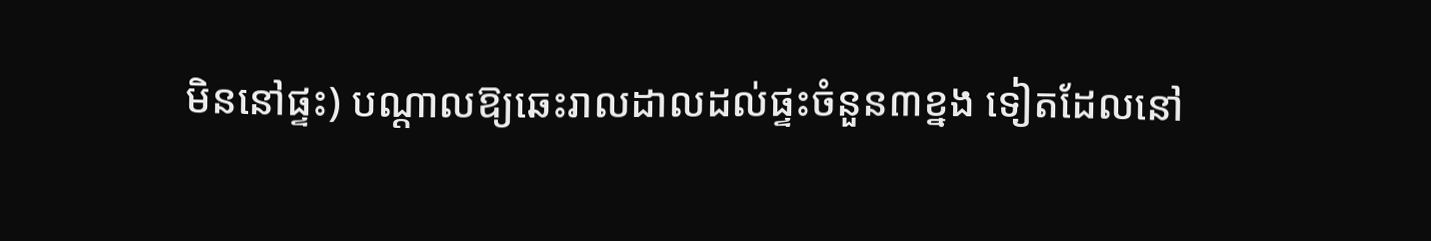មិននៅផ្ទះ) បណ្តាលឱ្យឆេះរាលដាលដល់ផ្ទះចំនួន៣ខ្នង ទៀតដែលនៅ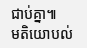ជាប់គ្នា៕
មតិយោបល់